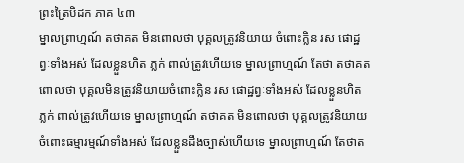ព្រះត្រៃបិដក ភាគ ៤៣
ម្នាលព្រាហ្មណ៍ តថាគត មិនពោលថា បុគ្គលត្រូវនិយាយ ចំពោះក្លិន រស ផោដ្ឋព្វៈទាំងអស់ ដែលខ្លួនហិត ភ្លក់ ពាល់ត្រូវហើយទេ ម្នាលព្រាហ្មណ៍ តែថា តថាគតពោលថា បុគ្គលមិនត្រូវនិយាយចំពោះក្លិន រស ផោដ្ឋព្វៈទាំងអស់ ដែលខ្លួនហិត ភ្លក់ ពាល់ត្រូវហើយទេ ម្នាលព្រាហ្មណ៍ តថាគត មិនពោលថា បុគ្គលត្រូវនិយាយចំពោះធម្មារម្មណ៍ទាំងអស់ ដែលខ្លួនដឹងច្បាស់ហើយទេ ម្នាលព្រាហ្មណ៍ តែថាត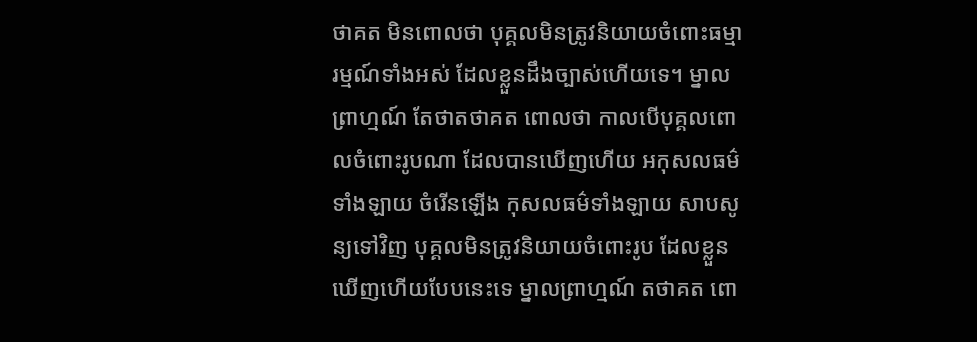ថាគត មិនពោលថា បុគ្គលមិនត្រូវនិយាយចំពោះធម្មារម្មណ៍ទាំងអស់ ដែលខ្លួនដឹងច្បាស់ហើយទេ។ ម្នាលព្រាហ្មណ៍ តែថាតថាគត ពោលថា កាលបើបុគ្គលពោលចំពោះរូបណា ដែលបានឃើញហើយ អកុសលធម៌ទាំងឡាយ ចំរើនឡើង កុសលធម៌ទាំងឡាយ សាបសូន្យទៅវិញ បុគ្គលមិនត្រូវនិយាយចំពោះរូប ដែលខ្លួនឃើញហើយបែបនេះទេ ម្នាលព្រាហ្មណ៍ តថាគត ពោ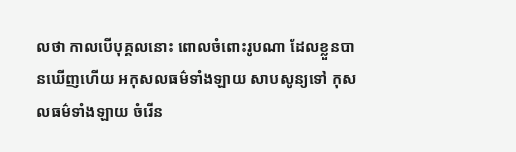លថា កាលបើបុគ្គលនោះ ពោលចំពោះរូបណា ដែលខ្លួនបានឃើញហើយ អកុសលធម៌ទាំងឡាយ សាបសូន្យទៅ កុសលធម៌ទាំងឡាយ ចំរើន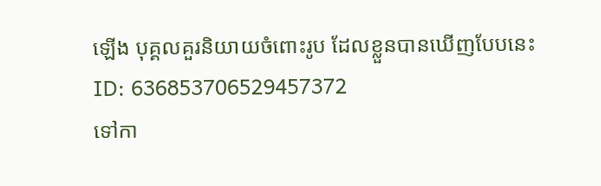ឡើង បុគ្គលគួរនិយាយចំពោះរូប ដែលខ្លួនបានឃើញបែបនេះ
ID: 636853706529457372
ទៅកា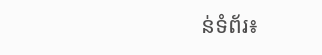ន់ទំព័រ៖